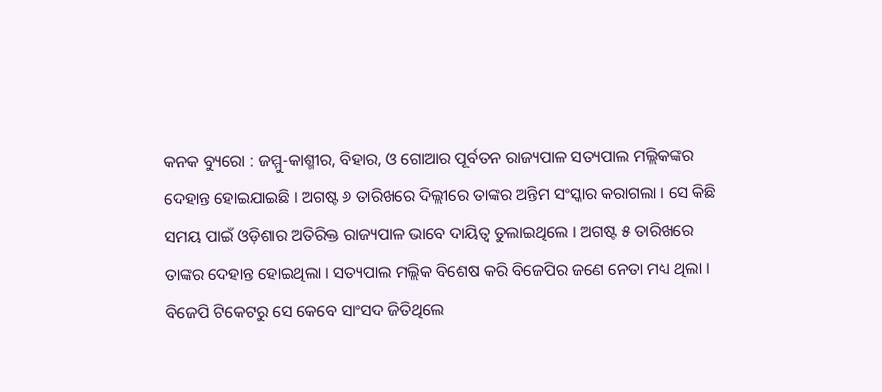କନକ ବ୍ୟୁରୋ : ଜମ୍ମୁ-କାଶ୍ମୀର, ବିହାର, ଓ ଗୋଆର ପୂର୍ବତନ ରାଜ୍ୟପାଳ ସତ୍ୟପାଲ ମଲ୍ଲିକଙ୍କର  ଦେହାନ୍ତ ହୋଇଯାଇଛି । ଅଗଷ୍ଟ ୬ ତାରିଖରେ ଦିଲ୍ଲୀରେ ତାଙ୍କର ଅନ୍ତିମ ସଂସ୍କାର କରାଗଲା । ସେ କିଛି ସମୟ ପାଇଁ ଓଡ଼ିଶାର ଅତିରିକ୍ତ ରାଜ୍ୟପାଳ ଭାବେ ଦାୟିତ୍ୱ ତୁଲାଇଥିଲେ । ଅଗଷ୍ଟ ୫ ତାରିଖରେ ତାଙ୍କର ଦେହାନ୍ତ ହୋଇଥିଲା । ସତ୍ୟପାଲ ମଲ୍ଲିକ ବିଶେଷ କରି ବିଜେପିର ଜଣେ ନେତା ମଧ୍ୟ ଥିଲା । ବିଜେପି ଟିକେଟରୁ ସେ କେବେ ସାଂସଦ ଜିତିଥିଲେ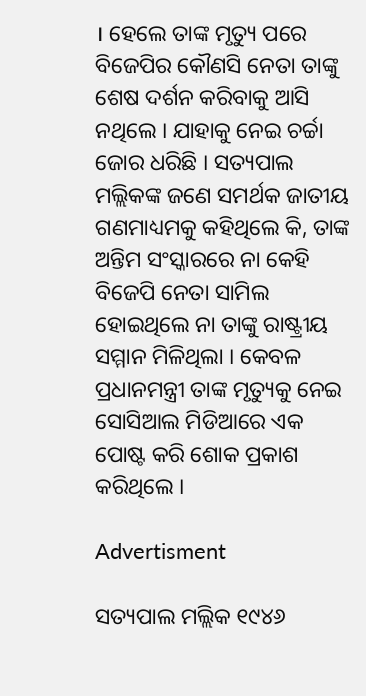। ହେଲେ ତାଙ୍କ ମୃତ୍ୟୁ ପରେ ବିଜେପିର କୌଣସି ନେତା ତାଙ୍କୁ ଶେଷ ଦର୍ଶନ କରିବାକୁ ଆସି ନଥିଲେ । ଯାହାକୁ ନେଇ ଚର୍ଚ୍ଚା ଜୋର ଧରିଛି । ସତ୍ୟପାଲ ମଲ୍ଲିକଙ୍କ ଜଣେ ସମର୍ଥକ ଜାତୀୟ ଗଣମାଧ୍ୟମକୁ କହିଥିଲେ କି, ତାଙ୍କ ଅନ୍ତିମ ସଂସ୍କାରରେ ନା କେହି ବିଜେପି ନେତା ସାମିଲ ହୋଇଥିଲେ ନା ତାଙ୍କୁ ରାଷ୍ଟ୍ରୀୟ ସମ୍ମାନ ମିଳିଥିଲା । କେବଳ ପ୍ରଧାନମନ୍ତ୍ରୀ ତାଙ୍କ ମୃତ୍ୟୁକୁ ନେଇ ସୋସିଆଲ ମିଡିଆରେ ଏକ ପୋଷ୍ଟ କରି ଶୋକ ପ୍ରକାଶ କରିଥିଲେ ।

Advertisment

ସତ୍ୟପାଲ ମଲ୍ଲିକ ୧୯୪୬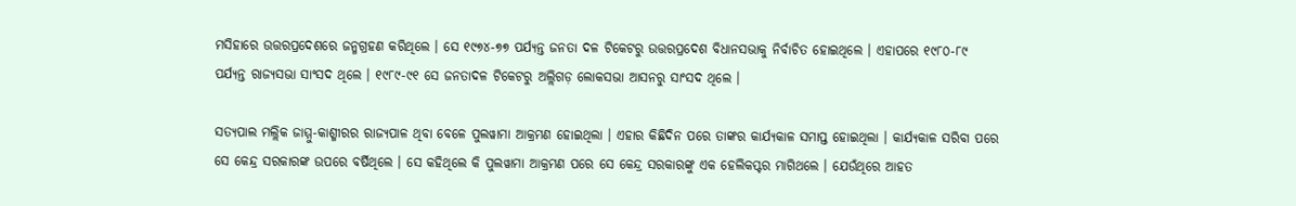ମସିହାରେ ଉତ୍ତରପ୍ରଦେଶରେ ଜନ୍ମଗ୍ରହଣ କରିଥିଲେ । ସେ ୧୯୭୪-୭୭ ପର୍ଯ୍ୟନ୍ତ ଜନତା ଦଳ ଟିକେଟରୁ ଉତ୍ତରପ୍ରଦେଶ ବିଧାନସଭାକୁ ନିର୍ବାଚିତ ହୋଇଥିଲେ । ଏହାପରେ ୧୯୮୦-୮୯ ପର୍ଯ୍ୟନ୍ତ ରାଜ୍ୟସଭା ସାଂସଦ ଥିଲେ । ୧୯୮୯-୯୧ ସେ ଜନତାଦଳ ଟିକେଟରୁ ଅଲ୍ଲିଗଡ଼ ଲୋକସଭା ଆସନରୁ ସାଂସଦ ଥିଲେ ।

ସତ୍ୟପାଲ ମଲ୍ଲିକ ଜାମ୍ମୁ-କାଶ୍ମୀରର ରାଜ୍ୟପାଳ ଥିବା ବେଳେ ପୁଲୱାମା ଆକ୍ରମଣ ହୋଇଥିଲା । ଏହାର କିଛିଦିନ ପରେ ତାଙ୍କର କାର୍ଯ୍ୟକାଳ ସମାପ୍ତ ହୋଇଥିଲା । କାର୍ଯ୍ୟକାଳ ସରିବା ପରେ ସେ କେନ୍ଦ୍ର ସରକାରଙ୍କ ଉପରେ ବର୍ଷିଥିଲେ । ସେ କହିଥିଲେ କି ପୁଲୱାମା ଆକ୍ରମଣ ପରେ ସେ କେନ୍ଦ୍ର ସରକାରଙ୍କୁ ଏକ ହେଲିକପ୍ଟର ମାଗିଥଲେ । ଯେଉଁଥିରେ ଆହତ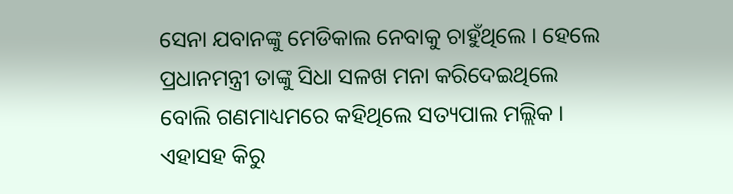ସେନା ଯବାନଙ୍କୁ ମେଡିକାଲ ନେବାକୁ ଚାହୁଁଥିଲେ । ହେଲେ ପ୍ରଧାନମନ୍ତ୍ରୀ ତାଙ୍କୁ ସିଧା ସଳଖ ମନା କରିଦେଇଥିଲେ ବୋଲି ଗଣମାଧ୍ୟମରେ କହିଥିଲେ ସତ୍ୟପାଲ ମଲ୍ଲିକ । ଏହାସହ କିରୁ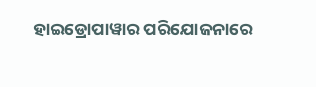ହାଇଡ୍ରୋପାୱାର ପରିଯୋଜନାରେ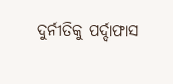ଦୁର୍ନୀତିକୁ ପର୍ଦ୍ଦାଫାସ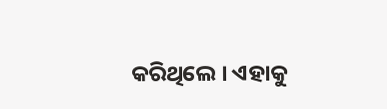କରିଥିଲେ । ଏହାକୁ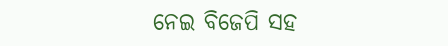ନେଇ ବିଜେପି ସହ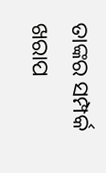ତାଙ୍କର ସମ୍ପର୍କ ଖରାପ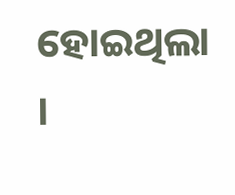ହୋଇଥିଲା ।